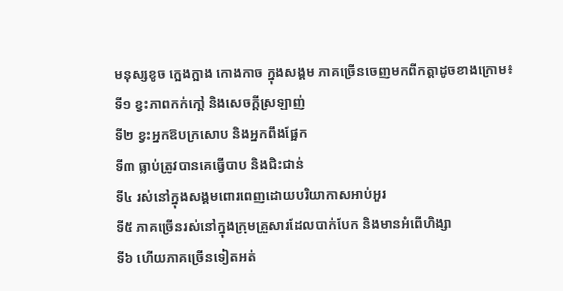មនុស្សខូច ក្អេងក្អាង កោងកាច ក្នុងសង្គម ភាគច្រើនចេញមកពីកត្ដាដូចខាងក្រោម៖
ទី១ ខ្វះភាពកក់កៅ្ដ និងសេចក្ដីស្រឡាញ់
ទី២ ខ្វះអ្នកឱបក្រសោប និងអ្នកពឹងផ្អែក
ទី៣ ធ្លាប់ត្រូវបានគេធ្វើបាប និងជិះជាន់
ទី៤ រស់នៅក្នុងសង្គមពោរពេញដោយបរិយាកាសអាប់អួរ
ទី៥ ភាគច្រើនរស់នៅក្នុងក្រុមគ្រួសារដែលបាក់បែក និងមានអំពើហិង្សា
ទី៦ ហើយភាគច្រើនទៀតអត់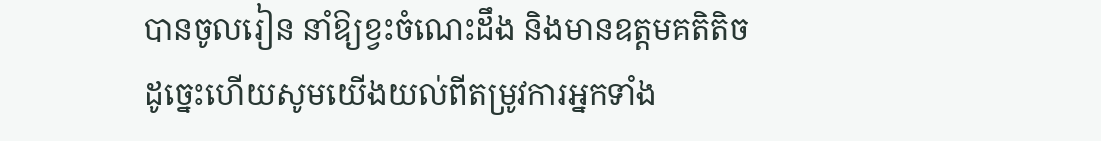បានចូលរៀន នាំឱ្យខ្វះចំណេះដឹង និងមានឧត្ដមគតិតិច
ដូច្នេះហើយសូមយើងយល់ពីតម្រូវការអ្នកទាំង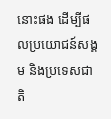នោះផង ដើម្បីផលប្រយោជន៍សង្គម និងប្រទេសជាតិ